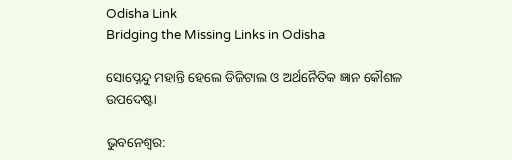Odisha Link
Bridging the Missing Links in Odisha

ସୋପ୍ନେନ୍ଦୁ ମହାନ୍ତି ହେଲେ ଡିଜିଟାଲ ଓ ଅର୍ଥନୈତିକ ଜ୍ଞାନ କୌଶଳ ଉପଦେଷ୍ଟା

ଭୁବନେଶ୍ୱର: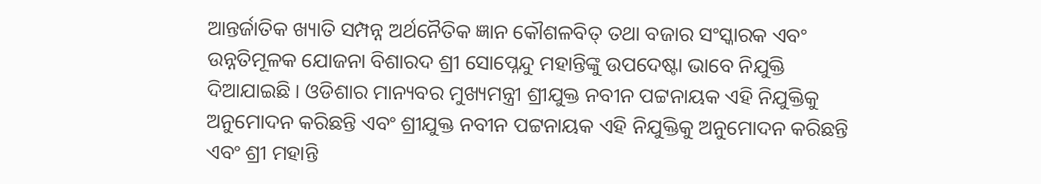ଆନ୍ତର୍ଜାତିକ ଖ୍ୟାତି ସମ୍ପନ୍ନ ଅର୍ଥନୈତିକ ଜ୍ଞାନ କୌଶଳବିତ୍ ତଥା ବଜାର ସଂସ୍କାରକ ଏବଂ ଉନ୍ନତିମୂଳକ ଯୋଜନା ବିଶାରଦ ଶ୍ରୀ ସୋପ୍ନେନ୍ଦୁ ମହାନ୍ତିଙ୍କୁ ଉପଦେଷ୍ଟା ଭାବେ ନିଯୁକ୍ତି ଦିଆଯାଇଛି । ଓଡିଶାର ମାନ୍ୟବର ମୁଖ୍ୟମନ୍ତ୍ରୀ ଶ୍ରୀଯୁକ୍ତ ନବୀନ ପଟ୍ଟନାୟକ ଏହି ନିଯୁକ୍ତିକୁ ଅନୁମୋଦନ କରିଛନ୍ତି ଏବଂ ଶ୍ରୀଯୁକ୍ତ ନବୀନ ପଟ୍ଟନାୟକ ଏହି ନିଯୁକ୍ତିକୁ ଅନୁମୋଦନ କରିଛନ୍ତି ଏବଂ ଶ୍ରୀ ମହାନ୍ତି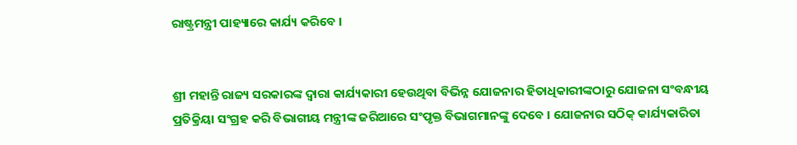ରାଷ୍ଟ୍ରମନ୍ତ୍ରୀ ପାହ୍ୟାରେ କାର୍ଯ୍ୟ କରିବେ ।


ଶ୍ରୀ ମହାନ୍ତି ରାଜ୍ୟ ସରକାରଙ୍କ ଦ୍ୱାରା କାର୍ଯ୍ୟକାରୀ ହେଉଥିବା ବିଭିନ୍ନ ଯୋଜନାର ହିତାଧିକାରୀଙ୍କଠାରୁ ଯୋଜନା ସଂବନ୍ଧୀୟ ପ୍ରତିକ୍ରିୟା ସଂଗ୍ରହ କରି ବିଭାଗୀୟ ମନ୍ତ୍ରୀଙ୍କ ଜରିଆରେ ସଂପୃକ୍ତ ବିଭାଗମାନଙ୍କୁ ଦେବେ । ଯୋଜନାର ସଠିକ୍ କାର୍ଯ୍ୟକାରିତା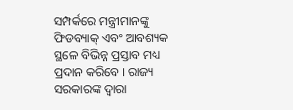ସମ୍ପର୍କରେ ମନ୍ତ୍ରୀମାନଙ୍କୁ ଫିଡବ୍ୟାକ୍ ଏବଂ ଆବଶ୍ୟକ ସ୍ଥଳେ ବିଭିନ୍ନ ପ୍ରସ୍ତାବ ମଧ୍ୟ ପ୍ରଦାନ କରିବେ । ରାଜ୍ୟ ସରକାରଙ୍କ ଦ୍ୱାରା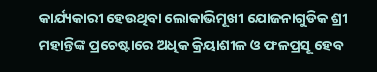କାର୍ଯ୍ୟକାରୀ ହେଉଥିବା ଲୋକାଭିମୂଖୀ ଯୋଜନାଗୁଡିକ ଶ୍ରୀ ମହାନ୍ତିଙ୍କ ପ୍ରଚେଷ୍ଟାରେ ଅଧିକ କ୍ରିୟାଶୀଳ ଓ ଫଳପ୍ରସୂ ହେବ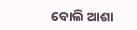ବୋଲି ଆଶା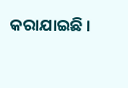କରାଯାଇଛି ।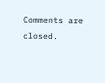Comments are closed.